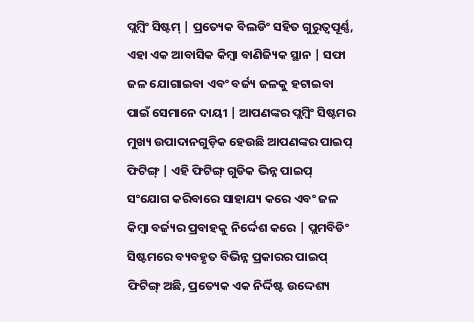ପ୍ଲମ୍ବିଂ ସିଷ୍ଟମ୍ | ପ୍ରତ୍ୟେକ ବିଲଡିଂ ସହିତ ଗୁରୁତ୍ୱପୂର୍ଣ୍ଣ, ଏହା ଏକ ଆବାସିକ କିମ୍ବା ବାଣିଜ୍ୟିକ ସ୍ଥାନ | ସଫା ଜଳ ଯୋଗାଇବା ଏବଂ ବର୍ଜ୍ୟ ଜଳକୁ ହଟାଇବା ପାଇଁ ସେମାନେ ଦାୟୀ | ଆପଣଙ୍କର ପ୍ଲମ୍ବିଂ ସିଷ୍ଟମର ମୁଖ୍ୟ ଉପାଦାନଗୁଡ଼ିକ ହେଉଛି ଆପଣଙ୍କର ପାଇପ୍ ଫିଟିଙ୍ଗ୍ | ଏହି ଫିଟିଙ୍ଗ୍ ଗୁଡିକ ଭିନ୍ନ ପାଇପ୍ ସଂଯୋଗ କରିବାରେ ସାହାଯ୍ୟ କରେ ଏବଂ ଜଳ କିମ୍ବା ବର୍ଜ୍ୟର ପ୍ରବାହକୁ ନିର୍ଦ୍ଦେଶ କରେ | ପ୍ଲମବିଡିଂ ସିଷ୍ଟମରେ ବ୍ୟବହୃତ ବିଭିନ୍ନ ପ୍ରକାରର ପାଇପ୍ ଫିଟିଙ୍ଗ୍ ଅଛି, ପ୍ରତ୍ୟେକ ଏକ ନିର୍ଦ୍ଦିଷ୍ଟ ଉଦ୍ଦେଶ୍ୟ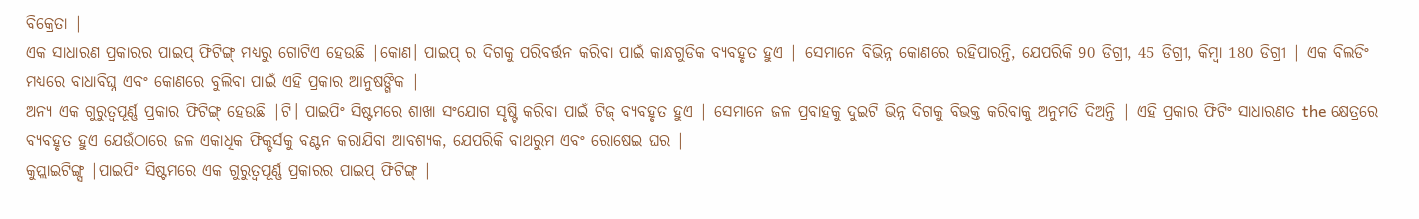ବିକ୍ରେତା |
ଏକ ସାଧାରଣ ପ୍ରକାରର ପାଇପ୍ ଫିଟିଙ୍ଗ୍ ମଧ୍ୟରୁ ଗୋଟିଏ ହେଉଛି |କୋଣ। ପାଇପ୍ ର ଦିଗକୁ ପରିବର୍ତ୍ତନ କରିବା ପାଇଁ କାନ୍ଧଗୁଡିକ ବ୍ୟବହୃତ ହୁଏ | ସେମାନେ ବିଭିନ୍ନ କୋଣରେ ରହିପାରନ୍ତି, ଯେପରିକି 90 ଡିଗ୍ରୀ, 45 ଡିଗ୍ରୀ, କିମ୍ବା 180 ଡିଗ୍ରୀ | ଏକ ବିଲଡିଂ ମଧ୍ୟରେ ବାଧାବିଘ୍ନ ଏବଂ କୋଣରେ ବୁଲିବା ପାଇଁ ଏହି ପ୍ରକାର ଆନୁଷଙ୍ଗିକ |
ଅନ୍ୟ ଏକ ଗୁରୁତ୍ୱପୂର୍ଣ୍ଣ ପ୍ରକାର ଫିଟିଙ୍ଗ୍ ହେଉଛି |ଟି। ପାଇପିଂ ସିଷ୍ଟମରେ ଶାଖା ସଂଯୋଗ ସୃଷ୍ଟି କରିବା ପାଇଁ ଟିଜ୍ ବ୍ୟବହୃତ ହୁଏ | ସେମାନେ ଜଳ ପ୍ରବାହକୁ ଦୁଇଟି ଭିନ୍ନ ଦିଗକୁ ବିଭକ୍ତ କରିବାକୁ ଅନୁମତି ଦିଅନ୍ତି | ଏହି ପ୍ରକାର ଫିଟିଂ ସାଧାରଣତ the କ୍ଷେତ୍ରରେ ବ୍ୟବହୃତ ହୁଏ ଯେଉଁଠାରେ ଜଳ ଏକାଧିକ ଫିକ୍ଚର୍ସକୁ ବଣ୍ଟନ କରାଯିବା ଆବଶ୍ୟକ, ଯେପରିକି ବାଥରୁମ ଏବଂ ରୋଷେଇ ଘର |
କୁପ୍ଲାଇଟିଙ୍ଗ୍ସ |ପାଇପିଂ ସିଷ୍ଟମରେ ଏକ ଗୁରୁତ୍ୱପୂର୍ଣ୍ଣ ପ୍ରକାରର ପାଇପ୍ ଫିଟିଙ୍ଗ୍ |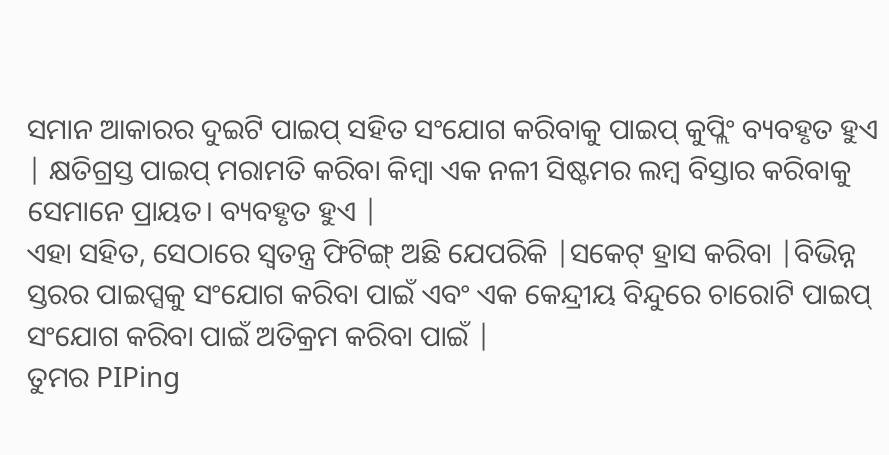ସମାନ ଆକାରର ଦୁଇଟି ପାଇପ୍ ସହିତ ସଂଯୋଗ କରିବାକୁ ପାଇପ୍ କୁପ୍ଲିଂ ବ୍ୟବହୃତ ହୁଏ | କ୍ଷତିଗ୍ରସ୍ତ ପାଇପ୍ ମରାମତି କରିବା କିମ୍ବା ଏକ ନଳୀ ସିଷ୍ଟମର ଲମ୍ବ ବିସ୍ତାର କରିବାକୁ ସେମାନେ ପ୍ରାୟତ। ବ୍ୟବହୃତ ହୁଏ |
ଏହା ସହିତ, ସେଠାରେ ସ୍ୱତନ୍ତ୍ର ଫିଟିଙ୍ଗ୍ ଅଛି ଯେପରିକି |ସକେଟ୍ ହ୍ରାସ କରିବା |ବିଭିନ୍ନ ସ୍ତରର ପାଇପ୍ସକୁ ସଂଯୋଗ କରିବା ପାଇଁ ଏବଂ ଏକ କେନ୍ଦ୍ରୀୟ ବିନ୍ଦୁରେ ଚାରୋଟି ପାଇପ୍ ସଂଯୋଗ କରିବା ପାଇଁ ଅତିକ୍ରମ କରିବା ପାଇଁ |
ତୁମର PIPing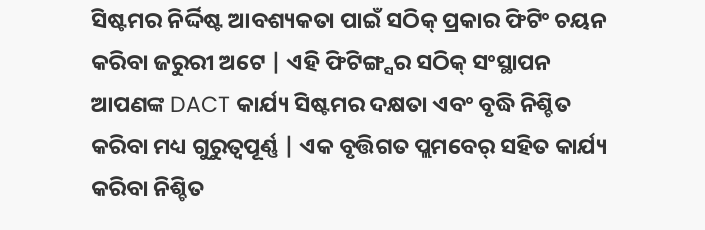ସିଷ୍ଟମର ନିର୍ଦ୍ଦିଷ୍ଟ ଆବଶ୍ୟକତା ପାଇଁ ସଠିକ୍ ପ୍ରକାର ଫିଟିଂ ଚୟନ କରିବା ଜରୁରୀ ଅଟେ | ଏହି ଫିଟିଙ୍ଗ୍ସର ସଠିକ୍ ସଂସ୍ଥାପନ ଆପଣଙ୍କ DACT କାର୍ଯ୍ୟ ସିଷ୍ଟମର ଦକ୍ଷତା ଏବଂ ବୃଦ୍ଧି ନିଶ୍ଚିତ କରିବା ମଧ୍ୟ ଗୁରୁତ୍ୱପୂର୍ଣ୍ଣ | ଏକ ବୃତ୍ତିଗତ ପ୍ଲମବେର୍ ସହିତ କାର୍ଯ୍ୟ କରିବା ନିଶ୍ଚିତ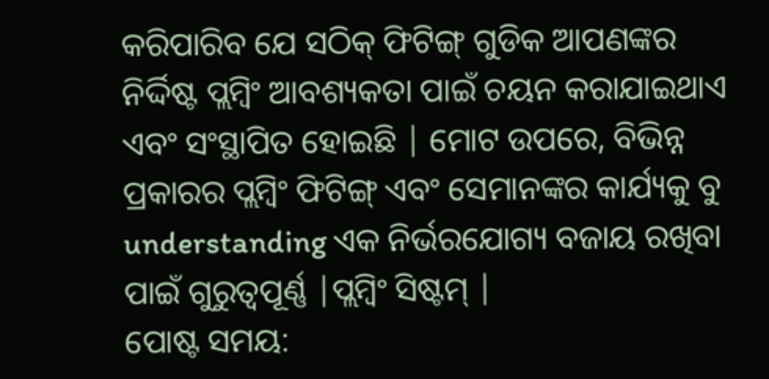କରିପାରିବ ଯେ ସଠିକ୍ ଫିଟିଙ୍ଗ୍ ଗୁଡିକ ଆପଣଙ୍କର ନିର୍ଦ୍ଦିଷ୍ଟ ପ୍ଲମ୍ବିଂ ଆବଶ୍ୟକତା ପାଇଁ ଚୟନ କରାଯାଇଥାଏ ଏବଂ ସଂସ୍ଥାପିତ ହୋଇଛି | ମୋଟ ଉପରେ, ବିଭିନ୍ନ ପ୍ରକାରର ପ୍ଲମ୍ବିଂ ଫିଟିଙ୍ଗ୍ ଏବଂ ସେମାନଙ୍କର କାର୍ଯ୍ୟକୁ ବୁ understanding ଏକ ନିର୍ଭରଯୋଗ୍ୟ ବଜାୟ ରଖିବା ପାଇଁ ଗୁରୁତ୍ୱପୂର୍ଣ୍ଣ |ପ୍ଲମ୍ବିଂ ସିଷ୍ଟମ୍ |
ପୋଷ୍ଟ ସମୟ: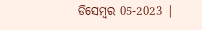ଡିସେମ୍ବର 05-2023 |